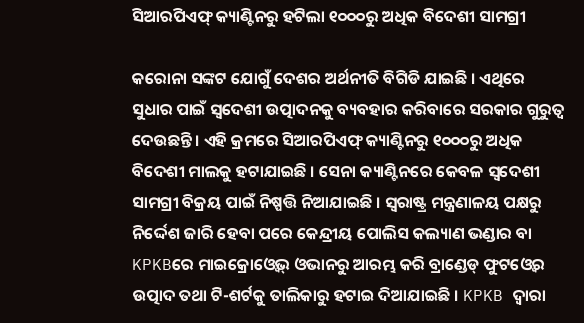ସିଆରପିଏଫ୍ କ୍ୟାଣ୍ଟିନରୁ ହଟିଲା ୧୦୦୦ରୁ ଅଧିକ ବିଦେଶୀ ସାମଗ୍ରୀ

କରୋନା ସଙ୍କଟ ଯୋଗୁଁ ଦେଶର ଅର୍ଥନୀତି ବିଗିଡି ଯାଇଛି । ଏଥିରେ ସୁଧାର ପାଇଁ ସ୍ୱଦେଶୀ ଉତ୍ପାଦନକୁ ବ୍ୟବହାର କରିବାରେ ସରକାର ଗୁରୁତ୍ୱ ଦେଉଛନ୍ତି । ଏହି କ୍ରମରେ ସିଆରପିଏଫ୍ କ୍ୟାଣ୍ଟିନରୁ ୧୦୦୦ରୁ ଅଧିକ ବିଦେଶୀ ମାଲକୁ ହଟାଯାଇଛି । ସେନା କ୍ୟାଣ୍ଟିନରେ କେବଳ ସ୍ୱଦେଶୀ ସାମଗ୍ରୀ ବିକ୍ରୟ ପାଇଁ ନିଷ୍ପତ୍ତି ନିଆଯାଇଛି । ସ୍ବରାଷ୍ଟ୍ର ମନ୍ତ୍ରଣାଳୟ ପକ୍ଷରୁ ନିର୍ଦ୍ଦେଶ ଜାରି ହେବା ପରେ କେନ୍ଦ୍ରୀୟ ପୋଲିସ କଲ୍ୟାଣ ଭଣ୍ଡାର ବା KPKBରେ ମାଇକ୍ରୋଓ୍ବେଭ୍ ଓଭାନରୁ ଆରମ୍ଭ କରି ବ୍ରାଣ୍ଡେଡ୍ ଫୁଟଓ୍ବେର ଉତ୍ପାଦ ତଥା ଟି-ଶର୍ଟକୁ ତାଲିକାରୁ ହଟାଇ ଦିଆଯାଇଛି । KPKB ଦ୍ୱାରା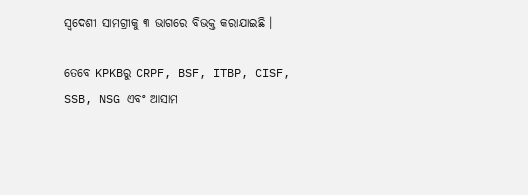ସ୍ୱଦେଶୀ ସାମଗ୍ରୀକୁ ୩ ଭାଗରେ ବିଭକ୍ତ କରାଯାଇଛି ।

ତେବେ KPKBରୁ CRPF, BSF, ITBP, CISF, SSB, NSG ଏବଂ ଆସାମ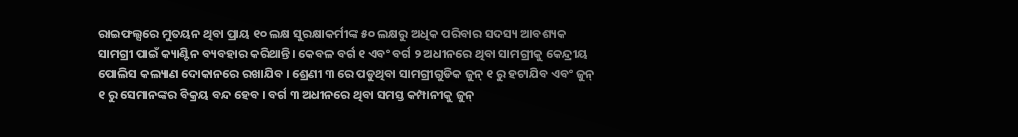ରାଇଫଲ୍ସରେ ମୁତୟନ ଥିବା ପ୍ରାୟ ୧୦ ଲକ୍ଷ ସୁରକ୍ଷାକର୍ମୀଙ୍କ ୫୦ ଲକ୍ଷରୁ ଅଧିକ ପରିବାର ସଦସ୍ୟ ଆବଶ୍ୟକ ସାମଗ୍ରୀ ପାଇଁ କ୍ୟାଣ୍ଟିନ ବ୍ୟବହାର କରିଥାନ୍ତି। କେବଳ ବର୍ଗ ୧ ଏବଂ ବର୍ଗ ୨ ଅଧୀନରେ ଥିବା ସାମଗ୍ରୀକୁ କେନ୍ଦ୍ରୀୟ ପୋଲିସ କଲ୍ୟାଣ ଦୋକାନରେ ରଖାଯିବ । ଶ୍ରେଣୀ ୩ ରେ ପଡୁଥିବା ସାମଗ୍ରୀଗୁଡିକ ଜୁନ୍ ୧ ରୁ ହଟାଯିବ ଏବଂ ଜୁନ୍ ୧ ରୁ ସେମାନଙ୍କର ବିକ୍ରୟ ବନ୍ଦ ହେବ । ବର୍ଗ ୩ ଅଧୀନରେ ଥିବା ସମସ୍ତ କମ୍ପାନୀକୁ ଜୁନ୍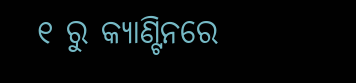୧ ରୁ କ୍ୟାଣ୍ଟିନରେ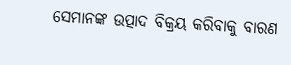ସେମାନଙ୍କ ଉତ୍ପାଦ ବିକ୍ରୟ କରିବାକୁ ବାରଣ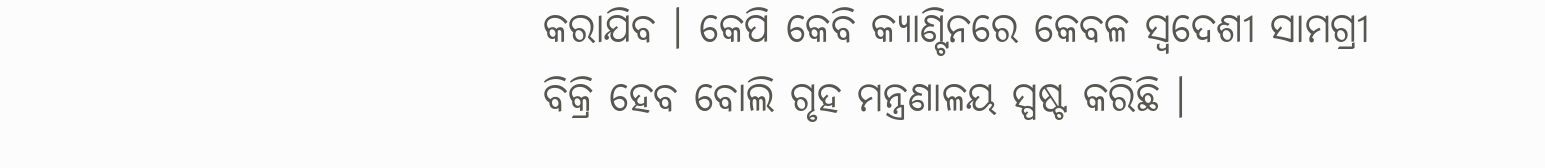କରାଯିବ । କେପି କେବି କ୍ୟାଣ୍ଟିନରେ କେବଳ ସ୍ୱଦେଶୀ ସାମଗ୍ରୀ ବିକ୍ରି ହେବ ବୋଲି ଗୃହ ମନ୍ତ୍ରଣାଳୟ ସ୍ପଷ୍ଟ କରିଛି ।